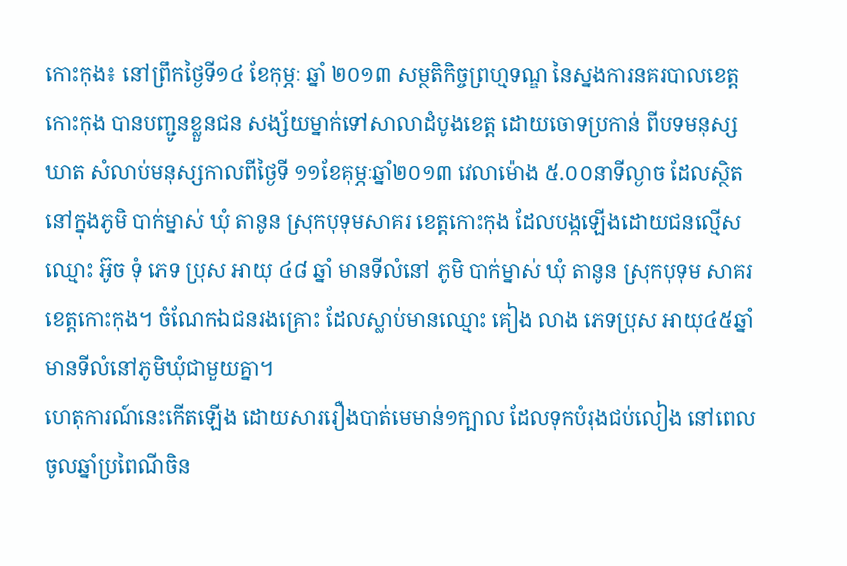កោះកុង៖ នៅព្រឹកថ្ងៃទី១៤ ខែកុម្ភៈ ឆ្នាំ ២០១៣ សម្ថតិកិច្ចព្រហ្មទណ្ឌ នៃស្នងការនគរបាលខេត្ដ
កោះកុង បានបញ្ជូនខ្លួនជន សង្ស័យម្នាក់ទៅសាលាដំបូងខេត្ដ ដោយចោទប្រកាន់ ពីបទមនុស្ស
ឃាត សំលាប់មនុស្សកាលពីថ្ងៃទី ១១ខែគុម្ភៈឆ្នាំ២០១៣ វេលាម៉ោង ៥.០០នាទីល្ងាច ដែលស្ថិត
នៅក្នុងភូមិ បាក់ម្នាស់ ឃុំ តានូន ស្រុកបុទុមសាគរ ខេត្ដកោះកុង ដែលបង្កឡើងដោយជនល្មើស
ឈ្មោះ អ៊ូច ទុំ ភេទ ប្រុស អាយុ ៤៨ ឆ្នាំ មានទីលំនៅ ភូមិ បាក់ម្នាស់ ឃុំ តានូន ស្រុកបុទុម សាគរ
ខេត្ដកោះកុង។ ចំណែកឯជនរងគ្រោះ ដែលស្លាប់មានឈ្មោះ គៀង លាង ភេទប្រុស អាយុ៤៥ឆ្នាំ
មានទីលំនៅភូមិឃុំជាមួយគ្នា។
ហេតុការណ៍នេះកើតឡើង ដោយសាររឿងបាត់មេមាន់១ក្បាល ដែលទុកបំរុងជប់លៀង នៅពេល
ចូលឆ្នាំប្រពៃណីចិន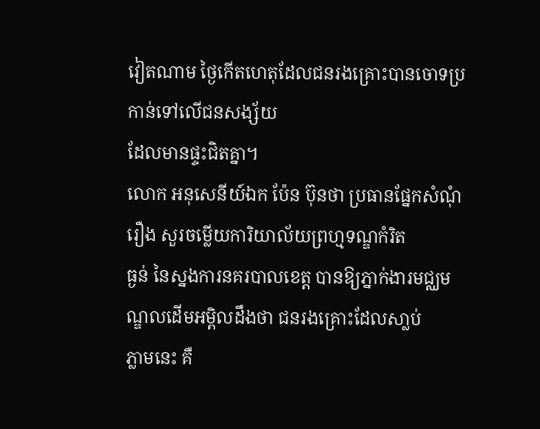វៀតណាម ថ្ងៃកើតហេតុដែលជនរងគ្រោះបានចោទប្រកាន់ទៅលើជនសង្ស័យ
ដែលមានផ្ទះជិតគ្នា។
លោក អនុសេនីយ៍ឯក ប៉ែន ប៊ុនថា ប្រធានផ្នែកសំណុំរឿង សួរចម្លើយការិយាល័យព្រហ្មទណ្ឌកំរិត
ធ្ងន់ នៃស្នងការនគរបាលខេត្ដ បានឱ្យភ្នាក់ងារមជ្ឈមណ្ឌលដើមអម្ពិលដឹងថា ជនរងគ្រោះដែលសា្លប់
ភ្លាមនេះ គឺ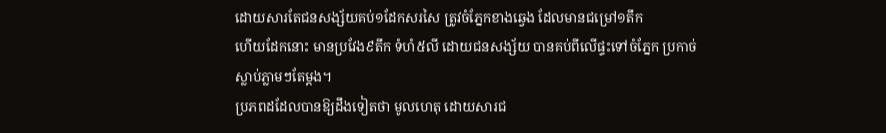ដោយសារតែជនសង្ស័យគប់១ដែកសរសៃ ត្រូវចំភ្នែកខាងឆ្វេង ដែលមានជម្រៅ១តឹក
ហើយដែកនោះ មានប្រវែង៩តឹក ទំហំ៥លី ដោយជនសង្ស័យ បានគប់ពីលើផ្ទះទៅចំភ្នែក ប្រកាច់
ស្លាប់ភ្លាមៗតែម្ដង។
ប្រភពដដែលបានឱ្យដឹងទៀតថា មូលហេតុ ដោយសារជ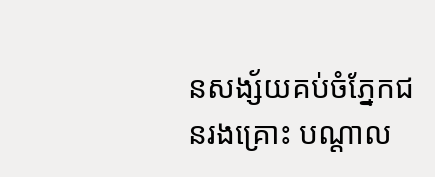នសង្ស័យគប់ចំភ្នែកជនរងគ្រោះ បណ្ដាល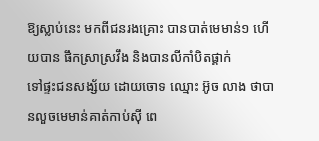ឱ្យស្លាប់នេះ មកពីជនរងគ្រោះ បានបាត់មេមាន់១ ហើយបាន ផឹកស្រាស្រវឹង និងបានលីកាំបិតផ្គាក់
ទៅផ្ទះជនសង្ស័យ ដោយចោទ ឈ្មោះ អ៊ូច លាង ថាបានលួចមេមាន់គាត់កាប់ស៊ី ពេ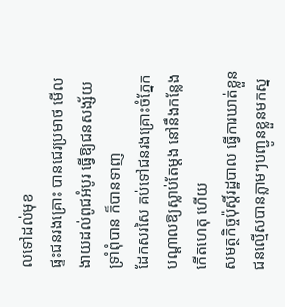លទៅដល់មុខ
ផ្ទះជនរងគ្រោះ បានជេរប្រមាថ មើលងាយដល់ពូជអំបូរ ធ្វើឱ្យជនសង្ស័យទ្រាំពុំបាន ក៏បានទាញ
ដែកសរសៃ គប់ទៅជនរងគ្រោះចំភ្នែក បណ្ដាលឱ្យស្លាប់តែម្ដង នៅនឹងកន្លែងកើតហេតុ ហើយ
សមត្ថកិច្ចប៉ុស្ដិ៍រដ្ឋបាល ធ្វើការឃាត់ខ្លួនជនល្មើសបានភ្លាមៗបញ្ជូនខ្លួនមកស្ន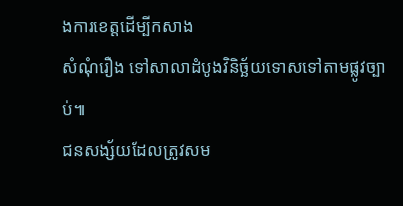ងការខេត្ដដើម្បីកសាង
សំណុំរឿង ទៅសាលាដំបូងវិនិច្ឆ័យទោសទៅតាមផ្លូវច្បាប់៕
ជនសង្ស័យដែលត្រូវសម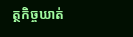ត្ថកិច្ចឃាត់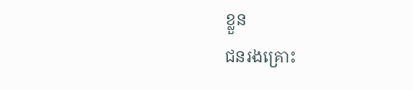ខ្លួន
ជនរងគ្រោះ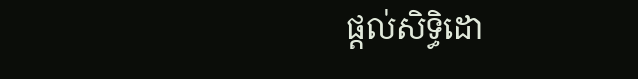ផ្តល់សិទ្ធិដោ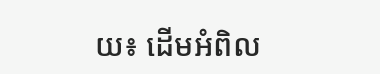យ៖ ដើមអំពិល